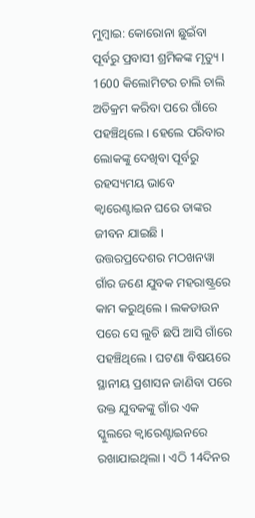ମୁମ୍ବାଇ: କୋରୋନା ଛୁଇଁବା ପୂର୍ବରୁ ପ୍ରବାସୀ ଶ୍ରମିକଙ୍କ ମୃତ୍ୟୁ । 1600 କିଲୋମିଟର ଚାଲି ଚାଲି ଅତିକ୍ରମ କରିବା ପରେ ଗାଁରେ ପହଞ୍ଚିଥିଲେ । ହେଲେ ପରିବାର ଲୋକଙ୍କୁ ଦେଖିବା ପୂର୍ବରୁ ରହସ୍ୟମୟ ଭାବେ କ୍ବାରେଣ୍ଟାଇନ ଘରେ ତାଙ୍କର ଜୀବନ ଯାଇଛି ।
ଉତ୍ତରପ୍ରଦେଶର ମଠଖନୱା ଗାଁର ଜଣେ ଯୁବକ ମହରାଷ୍ଟ୍ରରେ କାମ କରୁଥିଲେ । ଲକଡାଉନ ପରେ ସେ ଲୁଚି ଛପି ଆସି ଗାଁରେ ପହଞ୍ଚିଥିଲେ । ଘଟଣା ବିଷୟରେ ସ୍ଥାନୀୟ ପ୍ରଶାସନ ଜାଣିବା ପରେ ଉକ୍ତ ଯୁବକଙ୍କୁ ଗାଁର ଏକ ସ୍କୁଲରେ କ୍ବାରେଣ୍ଟାଇନରେ ରଖାଯାଇଥିଲା । ଏଠି 14ଦିନର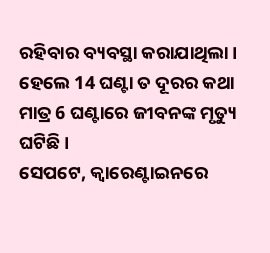ରହିବାର ବ୍ୟବସ୍ଥା କରାଯାଥିଲା । ହେଲେ 14 ଘଣ୍ଟା ତ ଦୂରର କଥା ମାତ୍ର 6 ଘଣ୍ଟାରେ ଜୀବନଙ୍କ ମୃତ୍ୟୁ ଘଟିଛି ।
ସେପଟେ, କ୍ବାରେଣ୍ଟାଇନରେ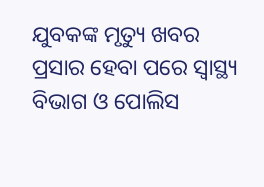ଯୁବକଙ୍କ ମୃତ୍ୟୁ ଖବର ପ୍ରସାର ହେବା ପରେ ସ୍ବାସ୍ଥ୍ୟ ବିଭାଗ ଓ ପୋଲିସ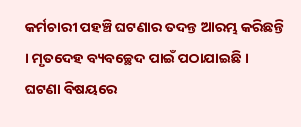କର୍ମଚାରୀ ପହଞ୍ଚି ଘଟଣାର ତଦନ୍ତ ଆରମ୍ଭ କରିଛନ୍ତି । ମୃତଦେହ ବ୍ୟବଚ୍ଛେଦ ପାଇଁ ପଠାଯାଇଛି ।
ଘଟଣା ବିଷୟରେ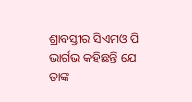ଶ୍ରାବସ୍ତୀର ସିଏମଓ ପି ଭାର୍ଗଭ କହିଛନ୍ତି ଯେ ତାଙ୍କ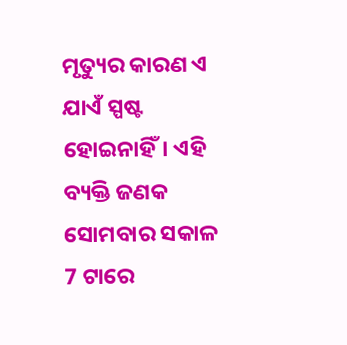ମୃତ୍ୟୁର କାରଣ ଏ ଯାଏଁ ସ୍ପଷ୍ଟ ହୋଇନାହିଁ। ଏହି ବ୍ୟକ୍ତି ଜଣକ ସୋମବାର ସକାଳ 7 ଟାରେ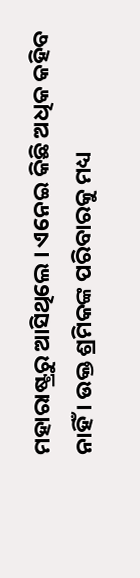ମହାରାଷ୍ଟ୍ରରୁ ଆସିଥିଲେ । ଏନେଇ କିଛି ଅଧିକ କହିବ ନାହିଁ । ଉକ୍ତ ଶ୍ରମିକଙ୍କ ପରିବାରକୁ ମଧ୍ୟ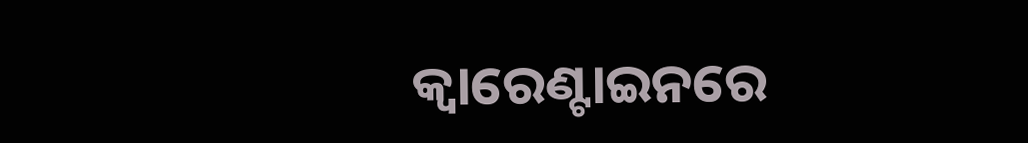କ୍ବାରେଣ୍ଟାଇନରେ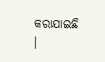କରାଯାଇଛି ।